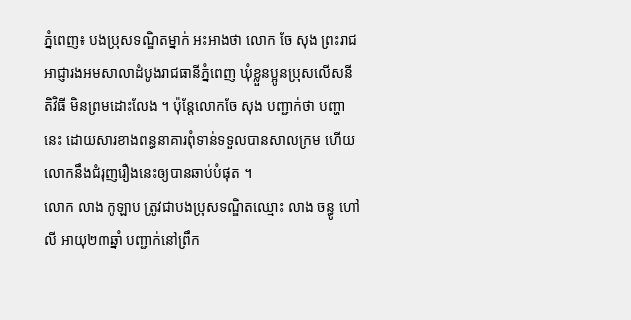ភ្នំពេញ៖ បងប្រុសទណ្ឌិតម្នាក់ អះអាងថា លោក ចែ សុង ព្រះរាជអាជ្ញារងអមសាលាដំបូងរាជធានីភ្នំពេញ ឃុំខ្លួនប្អូនប្រុសលើសនីតិវិធី មិនព្រមដោះលែង ។ ប៉ុន្តែលោកចែ សុង បញ្ជាក់ថា បញ្ហានេះ ដោយសារខាងពន្ធនាគារពុំទាន់ទទួលបានសាលក្រម ហើយលោកនឹងជំរុញរឿងនេះឲ្យបានឆាប់បំផុត ។
លោក លាង កូឡាប ត្រូវជាបងប្រុសទណ្ឌិតឈ្មោះ លាង ចន្ធូ ហៅ លី អាយុ២៣ឆ្នាំ បញ្ជាក់នៅព្រឹក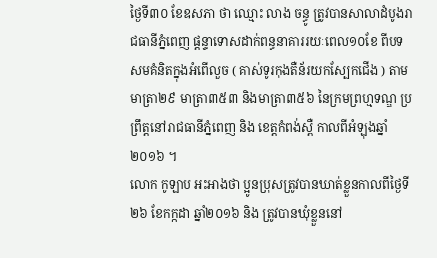ថ្ងៃទី៣០ ខែឧសភា ថា ឈ្មោះ លាង ចន្ធូ ត្រូវបានសាលាដំបូងរាជធានីភ្នំពេញ ផ្តន្ទាទោសដាក់ពន្ធនាគាររយៈពេល១០ខែ ពីបទសមគំនិតក្នុងអំពើលួច ( គាស់ទូរកុងតឺន័រយកស្បែកជើង ) តាមមាត្រា២៩ មាត្រា៣៥៣ និងមាត្រា៣៥៦ នៃក្រមព្រហ្មទណ្ឌ ប្រព្រឹត្តនៅរាជធានីភ្នំពេញ និង ខេត្តកំពង់ស្ពឺ កាលពីអំឡុងឆ្នាំ២០១៦ ។
លោក កូឡាប អះអាងថា ប្អូនប្រុសត្រូវបានឃាត់ខ្លួនកាលពីថ្ងៃទី២៦ ខែកក្កដា ឆ្នាំ២០១៦ និង ត្រូវបានឃុំខ្លួននៅ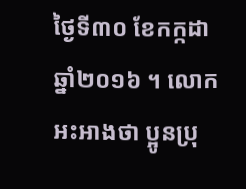ថ្ងៃទី៣០ ខែកក្កដា ឆ្នាំ២០១៦ ។ លោកអះអាងថា ប្អូនប្រុ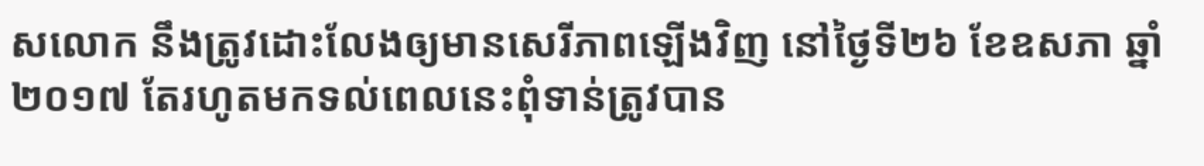សលោក នឹងត្រូវដោះលែងឲ្យមានសេរីភាពឡើងវិញ នៅថ្ងៃទី២៦ ខែឧសភា ឆ្នាំ២០១៧ តែរហូតមកទល់ពេលនេះពុំទាន់ត្រូវបាន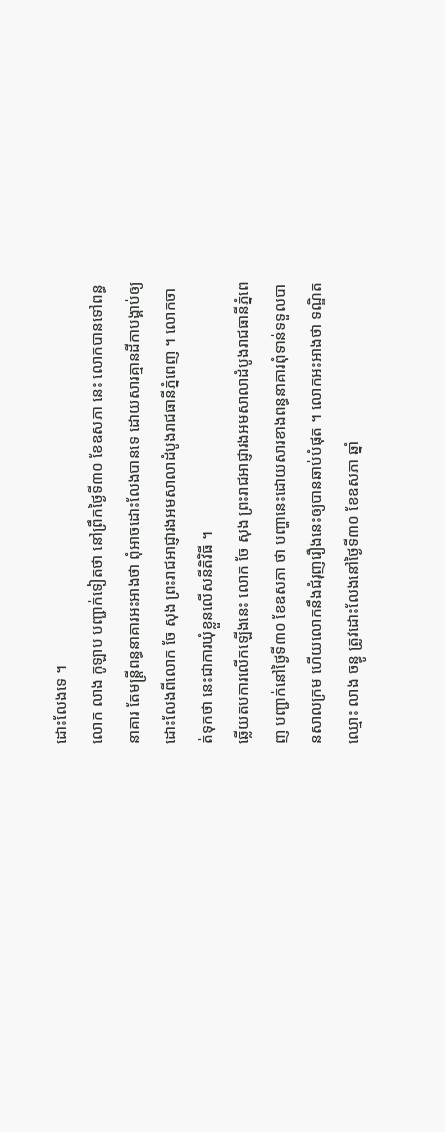ដោះលែងទេ ។
លោក លាង កូឡាប បញ្ជាក់ទៀតថា នៅព្រឹកថ្ងៃទី៣០ ខែឧសភា នេះ លោកបានទៅពន្ធនាគារ តែមន្ត្រីពន្ធនាគារអះអាងថា ពុំអាចដោះលែងបានទេ ដោយសារគ្មានដីកាបង្គាប់ឲ្យដោះលែងពីលោក ចែ សុង ព្រះរាជអាជ្ញារងអមសាលាដំបូងរាជធានីភ្នំពេញ ។ លោកចាត់ទុកថា នេះជាការឃុំខ្លួនលើសនីតិវិធី ។
ឆ្លើយតបការលើកឡើងនេះ លោក ចែ សុង ព្រះរាជអាជ្ញារងអមសាលាដំបូងរាជធានីភ្នំពេញ បញ្ជាក់នៅថ្ងៃទី៣០ ខែឧសភា ថា បញ្ហានេះដោយសារខាងពន្ធនាគារពុំទាន់ទទួលបានសាលក្រម ហើយលោកនឹងជំរុញរឿងនេះឲ្យបានឆាប់បំផុត ។ លោកអះអាងថា ទណ្ឌិតឈ្មោះ លាង ចន្ធូ ត្រូវដោះលែងនៅថ្ងៃទី៣០ ខែឧសភា ឆ្នាំ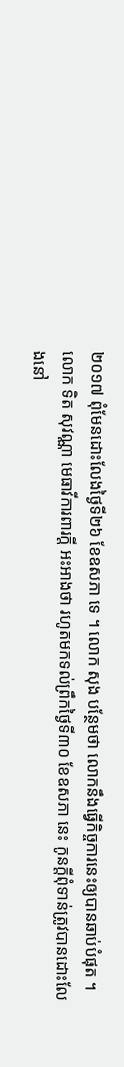២០១៧ ពុំមែនដោះលែងថ្ងៃទី២៦ ខែឧសភា ទេ ។ លោក សុង បន្ថែមថា លោកនឹងធ្វើកិច្ចការនេះឲ្យបានឆាប់បំផុត ។
លោក ទិត សុវណ្ណា មេធាវីការពារក្ដី អះអាងថា រហូតមកទល់ព្រឹកថ្ងៃទី៣០ ខែឧសភា នេះ កូនក្ដីពុំទាន់ត្រូវបានដោះលែងនៅ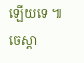ឡើយទេ ៕ ចេស្តា